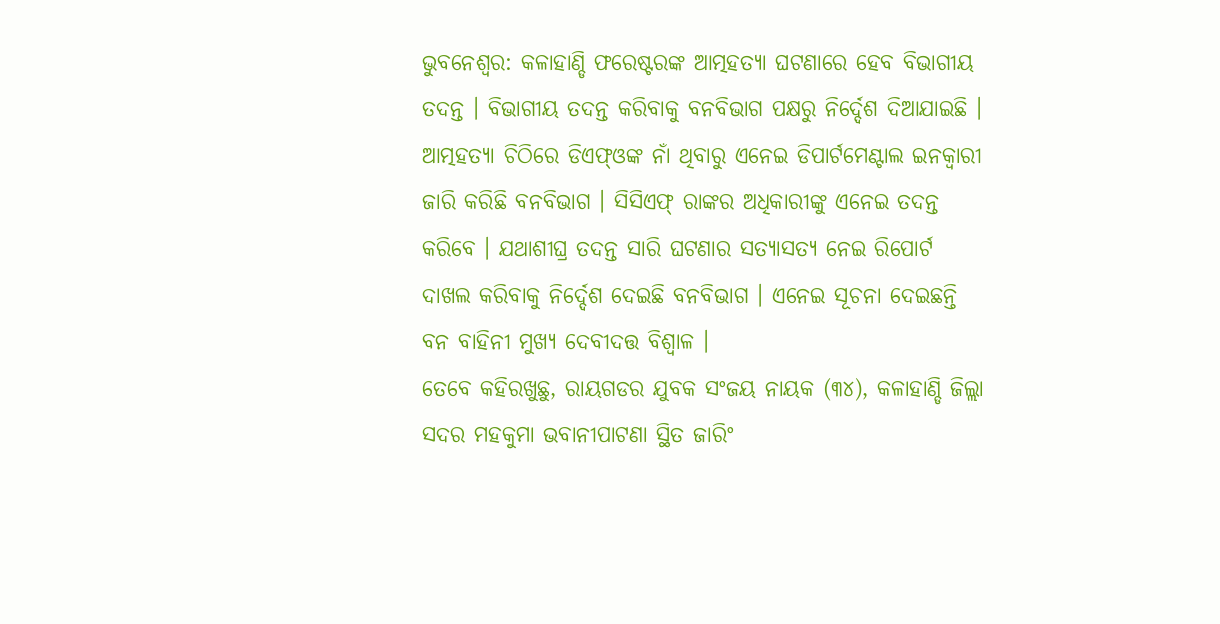ଭୁବନେଶ୍ବର: କଳାହାଣ୍ଡି ଫରେଷ୍ଟରଙ୍କ ଆତ୍ମହତ୍ୟା ଘଟଣାରେ ହେବ ବିଭାଗୀୟ ତଦନ୍ତ । ବିଭାଗୀୟ ତଦନ୍ତ କରିବାକୁ ବନବିଭାଗ ପକ୍ଷରୁ ନିର୍ଦ୍ଦେଶ ଦିଆଯାଇଛି । ଆତ୍ମହତ୍ୟା ଚିଠିରେ ଡିଏଫ୍ଓଙ୍କ ନାଁ ଥିବାରୁ ଏନେଇ ଡିପାର୍ଟମେଣ୍ଟାଲ ଇନକ୍ବାରୀ ଜାରି କରିଛି ବନବିଭାଗ । ସିସିଏଫ୍ ରାଙ୍କର ଅଧିକାରୀଙ୍କୁ ଏନେଇ ତଦନ୍ତ କରିବେ । ଯଥାଶୀଘ୍ର ତଦନ୍ତ ସାରି ଘଟଣାର ସତ୍ୟାସତ୍ୟ ନେଇ ରିପୋର୍ଟ ଦାଖଲ କରିବାକୁ ନିର୍ଦ୍ଦେଶ ଦେଇଛି ବନବିଭାଗ । ଏନେଇ ସୂଚନା ଦେଇଛନ୍ତି ବନ ବାହିନୀ ମୁଖ୍ୟ ଦେବୀଦତ୍ତ ବିଶ୍ବାଳ ।
ତେବେ କହିରଖୁଛୁ, ରାୟଗଡର ଯୁବକ ସଂଜୟ ନାୟକ (୩୪), କଳାହାଣ୍ଡି ଜିଲ୍ଲା ସଦର ମହକୁମା ଭବାନୀପାଟଣା ସ୍ଥିତ ଜାରିଂ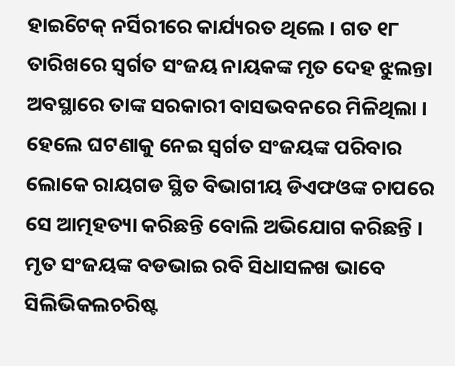ହାଇିଟେକ୍ ନର୍ସିରୀରେ କାର୍ଯ୍ୟରତ ଥିଲେ । ଗତ ୧୮ ତାରିଖରେ ସ୍ୱର୍ଗତ ସଂଜୟ ନାୟକଙ୍କ ମୃତ ଦେହ ଝୁଲନ୍ତା ଅବସ୍ଥାରେ ତାଙ୍କ ସରକାରୀ ବାସଭବନରେ ମିଳିଥିଲା । ହେଲେ ଘଟଣାକୁ ନେଇ ସ୍ୱର୍ଗତ ସଂଜୟଙ୍କ ପରିବାର ଲୋକେ ରାୟଗଡ ସ୍ଥିତ ବିଭାଗୀୟ ଡିଏଫଓଙ୍କ ଚାପରେ ସେ ଆତ୍ମହତ୍ୟା କରିଛନ୍ତି ବୋଲି ଅଭିଯୋଗ କରିଛନ୍ତି ।
ମୃତ ସଂଜୟଙ୍କ ବଡଭାଇ ରବି ସିଧାସଳଖ ଭାବେ ସିଲିଭିକଲଚରିଷ୍ଟ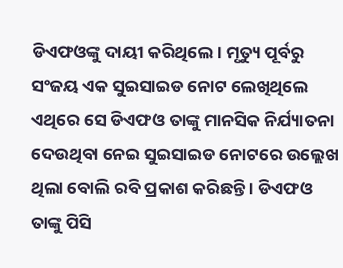ଡିଏଫଓଙ୍କୁ ଦାୟୀ କରିଥିଲେ। ମୃତ୍ୟୁ ପୂର୍ବରୁ ସଂଜୟ ଏକ ସୁଇସାଇଡ ନୋଟ ଲେଖିଥିଲେ ଏଥିରେ ସେ ଡିଏଫଓ ତାଙ୍କୁ ମାନସିକ ନିର୍ଯ୍ୟାତନା ଦେଉଥିବା ନେଇ ସୁଇସାଇଡ ନୋଟରେ ଉଲ୍ଲେଖ ଥିଲା ବୋଲି ରବି ପ୍ରକାଶ କରିଛନ୍ତି । ଡିଏଫଓ ତାଙ୍କୁ ପିସି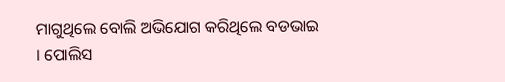ମାଗୁଥିଲେ ବୋଲି ଅଭିଯୋଗ କରିଥିଲେ ବଡଭାଇ । ପୋଲିସ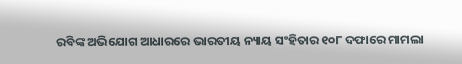ରବିଙ୍କ ଅଭିଯୋଗ ଆଧାରରେ ଭାରତୀୟ ନ୍ୟାୟ ସଂହିତାର ୧୦୮ ଦଫାରେ ମାମଲା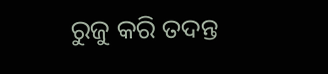ରୁଜୁ କରି ତଦନ୍ତ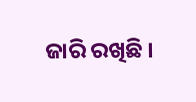ଜାରି ରଖିଛି ।